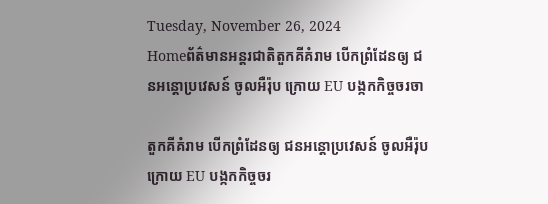Tuesday, November 26, 2024
Homeព័ត៌មានអន្តរជាតិតួកគីគំរាម បើកព្រំដែនឲ្យ ជនអន្តោប្រវេសន៍ ចូលអឺរ៉ុប ក្រោយ EU បង្កកកិច្ចចរចា

តួកគីគំរាម បើកព្រំដែនឲ្យ ជនអន្តោប្រវេសន៍ ចូលអឺរ៉ុប ក្រោយ EU បង្កកកិច្ចចរ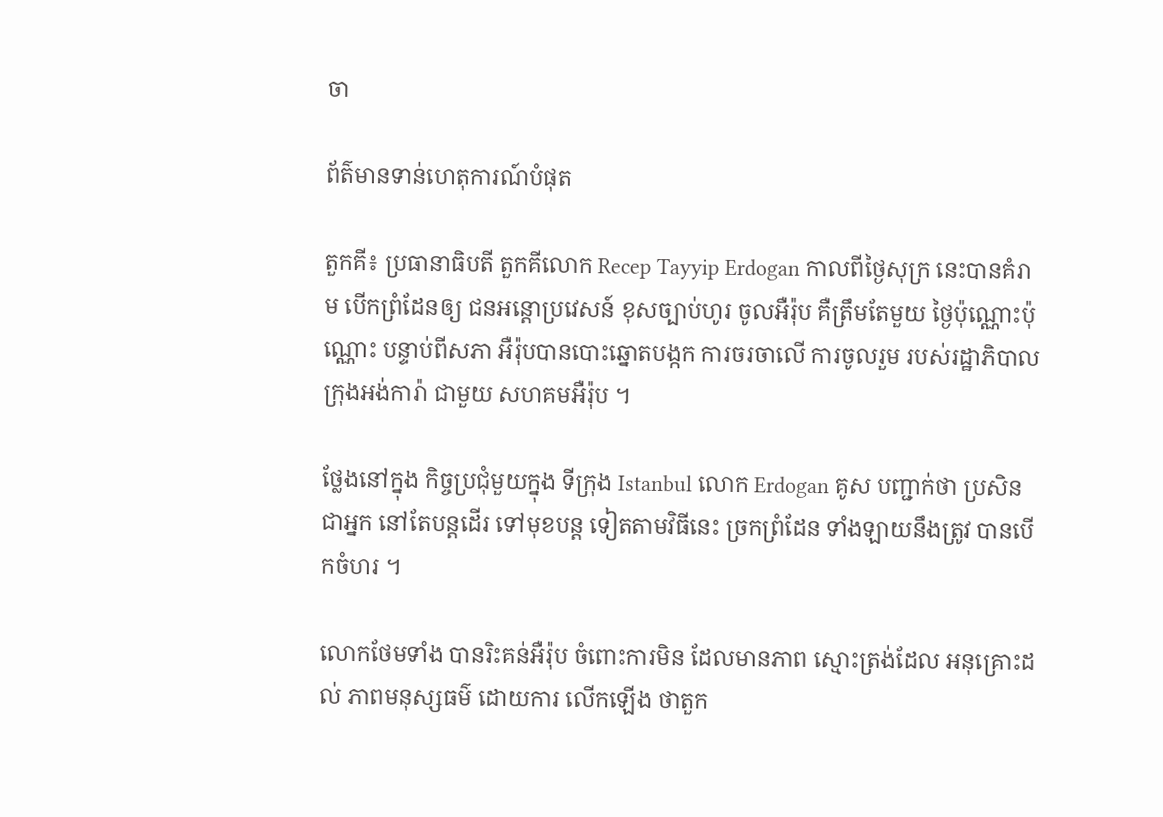ចា

ព័ត៌មានទាន់ហេតុការណ៍បំផុត

តួកគី៖ ប្រធានាធិបតី តួកគីលោក Recep Tayyip Erdogan កាលពីថ្ងៃសុក្រ នេះបានគំរាម បើកព្រំដែនឲ្យ ជនអន្តោប្រវេសន៍ ខុសច្បាប់ហូរ ចូលអឺរ៉ុប គឺត្រឹមតែមួយ ថ្ងៃប៉ុណ្ណោះប៉ុណ្ណោះ បន្ទាប់ពីសភា អឺរ៉ុបបានបោះឆ្នោតបង្កក ការចរចាលើ ការចូលរួម របស់រដ្ឋាភិបាល ក្រុងអង់ការ៉ា ជាមួយ សហគមអឺរ៉ុប ។

ថ្លែងនៅក្នុង កិច្ចប្រជុំមួយក្នុង ទីក្រុង Istanbul លោក Erdogan គូស បញ្ជាក់ថា ប្រសិនជាអ្នក នៅតែបន្តដើរ ទៅមុខបន្ត ទៀតតាមវិធីនេះ ច្រកព្រំដែន ទាំងឡាយនឹងត្រូវ បានបើកចំហរ ។

លោកថែមទាំង បានរិះគន់អឺរ៉ុប ចំពោះការមិន ដែលមានភាព ស្មោះត្រង់ដែល អនុគ្រោះដល់ ភាពមនុស្សធម៌ ដោយការ លើកឡើង ថាតួក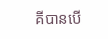គីបានបើ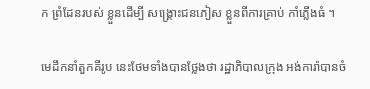ក ព្រំដែនរបស់ ខ្លួនដើម្បី សង្រ្គោះជនភៀស ខ្លួនពីការគ្រាប់ កាំភ្លើងធំ ។

មេដឹកនាំតួកគីរូប នេះថែមទាំងបានថ្លែងថា រដ្ឋាភិបាលក្រុង អង់ការ៉ាបានចំ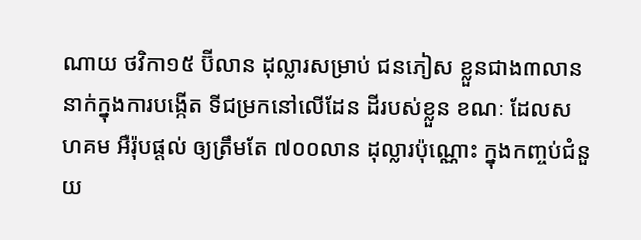ណាយ ថវិកា១៥ ប៊ីលាន ដុល្លារសម្រាប់ ជនភៀស ខ្លួនជាង៣លាន នាក់ក្នុងការបង្កើត ទីជម្រកនៅលើដែន ដីរបស់ខ្លួន ខណៈ ដែលសហគម អឺរ៉ុបផ្តល់ ឲ្យត្រឹមតែ ៧០០លាន ដុល្លារប៉ុណ្ណោះ ក្នុងកញ្ចប់ជំនួយ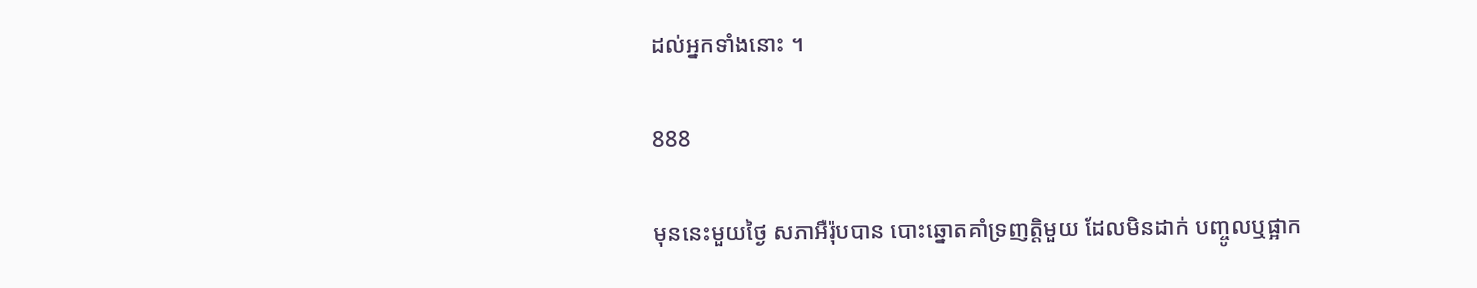ដល់អ្នកទាំងនោះ ។

888

មុននេះមួយថ្ងៃ សភាអឺរ៉ុបបាន បោះឆ្នោតគាំទ្រញត្តិមួយ ដែលមិនដាក់ បញ្ចូលឬផ្អាក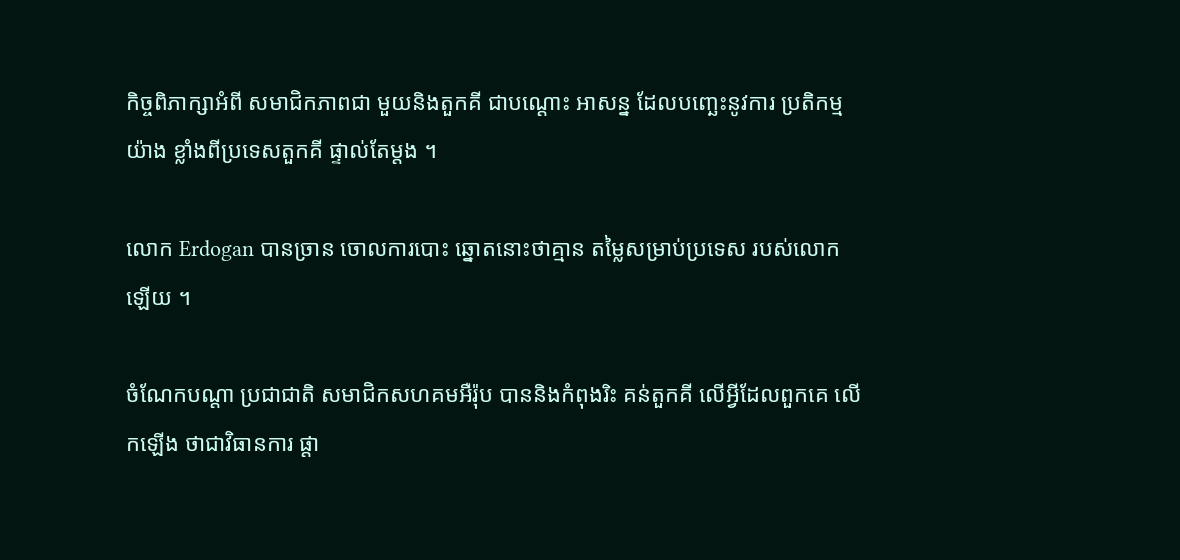កិច្ចពិភាក្សាអំពី សមាជិកភាពជា មួយនិងតួកគី ជាបណ្តោះ អាសន្ន ដែលបញ្ឆេះនូវការ ប្រតិកម្មយ៉ាង ខ្លាំងពីប្រទេសតួកគី ផ្ទាល់តែម្តង ។

លោក Erdogan បានច្រាន ចោលការបោះ ឆ្នោតនោះថាគ្មាន តម្លៃសម្រាប់ប្រទេស របស់លោកឡើយ ។

ចំណែកបណ្តា ប្រជាជាតិ សមាជិកសហគមអឺរ៉ុប បាននិងកំពុងរិះ គន់តួកគី លើអ្វីដែលពួកគេ លើកឡើង ថាជាវិធានការ ផ្តា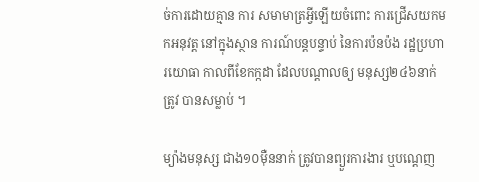ច់ការដោយគ្មាន ការ សមាមាត្រអ្វីឡើយចំពោះ ការជ្រើសយកមកអនុវត្ត នៅក្នុងស្ថាន ការណ៍បន្តបន្ទាប់ នៃការប៉នប៉ង រដ្ឋប្រហារយោធា កាលពីខែកក្កដា ដែលបណ្តាលឲ្យ មនុស្ស២៤៦នាក់ត្រូវ បានសម្លាប់ ។

ម្យ៉ាងមនុស្ស ជាង១០ម៉ឺននាក់ ត្រូវបានព្យួរការងារ ឬបណ្តេញ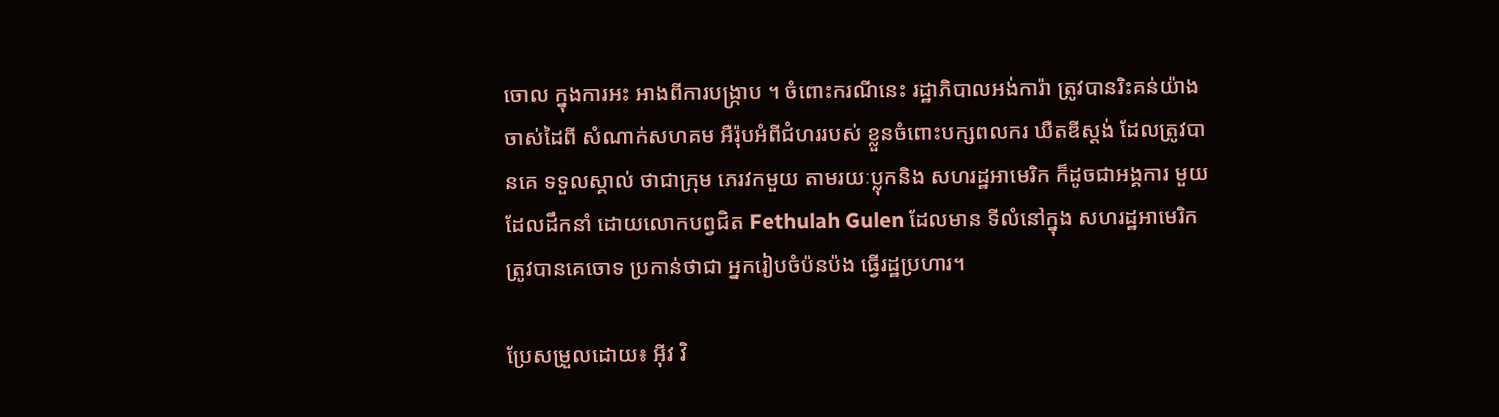ចោល ក្នុងការអះ អាងពីការបង្ក្រាប ។ ចំពោះករណីនេះ រដ្ឋាភិបាលអង់ការ៉ា ត្រូវបានរិះគន់យ៉ាង ចាស់ដៃពី សំណាក់សហគម អឺរ៉ុបអំពីជំហររបស់ ខ្លួនចំពោះបក្សពលករ ឃឺតឌីស្តង់ ដែលត្រូវបានគេ ទទួលស្គាល់ ថាជាក្រុម ភេរវកមួយ តាមរយៈប្លុកនិង សហរដ្ឋអាមេរិក ក៏ដូចជាអង្គការ មួយដែលដឹកនាំ ដោយលោកបព្វជិត Fethulah Gulen ដែលមាន ទីលំនៅក្នុង សហរដ្ឋអាមេរិក ត្រូវបានគេចោទ ប្រកាន់ថាជា អ្នករៀបចំប៉នប៉ង ធ្វើរដ្ឋប្រហារ។

ប្រែសម្រួលដោយ៖ អុីវ វិ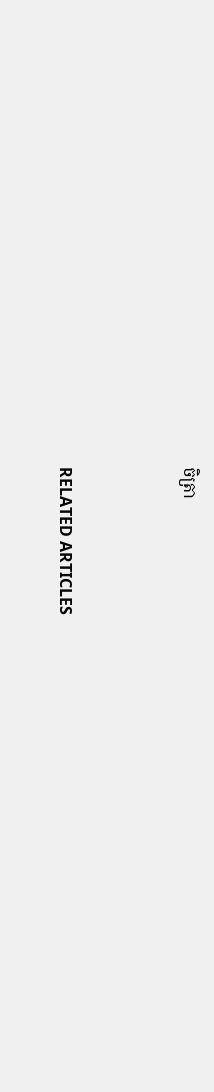ចិត្រា



RELATED ARTICLES